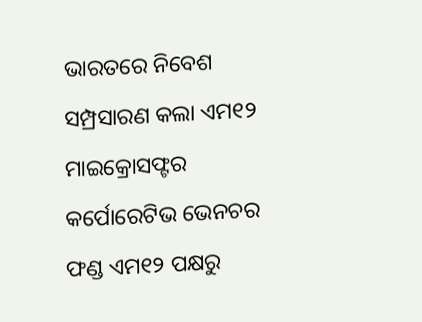ଭାରତରେ ନିବେଶ ସମ୍ପ୍ରସାରଣ କଲା ଏମ୧୨
ମାଇକ୍ରୋସଫ୍ଟର କର୍ପୋରେଟିଭ ଭେନଚର ଫଣ୍ଡ ଏମ୧୨ ପକ୍ଷରୁ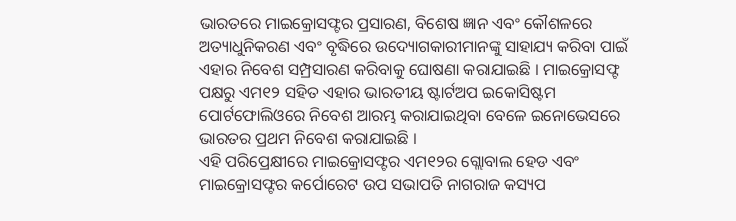ଭାରତରେ ମାଇକ୍ରୋସଫ୍ଟର ପ୍ରସାରଣ, ବିଶେଷ ଜ୍ଞାନ ଏବଂ କୌଶଳରେ ଅତ୍ୟାଧୁନିକରଣ ଏବଂ ବୃଦ୍ଧିରେ ଉଦ୍ୟୋଗକାରୀମାନଙ୍କୁ ସାହାଯ୍ୟ କରିବା ପାଇଁ ଏହାର ନିବେଶ ସମ୍ପ୍ରସାରଣ କରିବାକୁ ଘୋଷଣା କରାଯାଇଛି । ମାଇକ୍ରୋସଫ୍ଟ ପକ୍ଷରୁ ଏମ୧୨ ସହିତ ଏହାର ଭାରତୀୟ ଷ୍ଟାର୍ଟଅପ ଇକୋସିଷ୍ଟମ ପୋର୍ଟଫୋଲିଓରେ ନିବେଶ ଆରମ୍ଭ କରାଯାଇଥିବା ବେଳେ ଇନୋଭେସରେ ଭାରତର ପ୍ରଥମ ନିବେଶ କରାଯାଇଛି ।
ଏହି ପରିପ୍ରେକ୍ଷୀରେ ମାଇକ୍ରୋସଫ୍ଟର ଏମ୧୨ର ଗ୍ଲୋବାଲ ହେଡ ଏବଂ ମାଇକ୍ରୋସଫ୍ଟର କର୍ପୋରେଟ ଉପ ସଭାପତି ନାଗରାଜ କସ୍ୟପ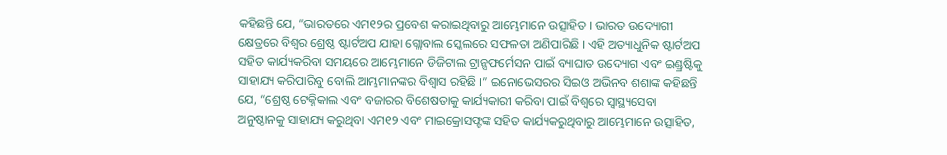କହିଛନ୍ତି ଯେ, “ଭାରତରେ ଏମ୧୨ର ପ୍ରବେଶ କରାଇଥିବାରୁ ଆମ୍ଭେମାନେ ଉତ୍ସାହିତ । ଭାରତ ଉଦ୍ୟୋଗୀ କ୍ଷେତ୍ରରେ ବିଶ୍ୱର ଶ୍ରେଷ୍ଠ ଷ୍ଟାର୍ଟଅପ ଯାହା ଗ୍ଲୋବାଲ ସ୍କେଲରେ ସଫଳତା ଅଣିପାରିଛି । ଏହି ଅତ୍ୟାଧୁନିକ ଷ୍ଟାର୍ଟଅପ ସହିତ କାର୍ଯ୍ୟକରିବା ସମୟରେ ଆମ୍ଭେମାନେ ଡିଜିଟାଲ ଟ୍ରାନ୍ସଫର୍ମେସନ ପାଇଁ ବ୍ୟାଘାତ ଉଦ୍ୟୋଗ ଏବଂ ଇଣ୍ଡ୍ରଷ୍ଟିକୁ ସାହାଯ୍ୟ କରିପାରିବୁ ବୋଲି ଆମ୍ଭମାନଙ୍କର ବିଶ୍ୱାସ ରହିଛି ।” ଇନୋଭେସରର ସିଇଓ ଅଭିନବ ଶଶାଙ୍କ କହିଛନ୍ତି ଯେ, “ଶ୍ରେଷ୍ଠ ଟେକ୍ନିକାଲ ଏବଂ ବଜାରର ବିଶେଷତାକୁ କାର୍ଯ୍ୟକାରୀ କରିବା ପାଇଁ ବିଶ୍ୱରେ ସ୍ୱାସ୍ଥ୍ୟସେବା ଅନୁଷ୍ଠାନକୁ ସାହାଯ୍ୟ କରୁଥିବା ଏମ୧୨ ଏବଂ ମାଇକ୍ରୋସଫ୍ଟଙ୍କ ସହିତ କାର୍ଯ୍ୟକରୁଥିବାରୁ ଆମ୍ଭେମାନେ ଉତ୍ସାହିତ,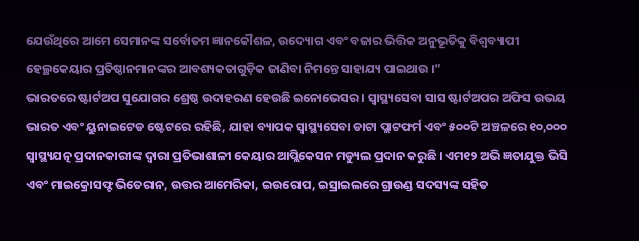ଯେଉଁଥିରେ ଆମେ ସେମାନଙ୍କ ସର୍ବୋତମ ଜ୍ଞାନକୌଶଳ, ଉଦ୍ୟୋଗ ଏବଂ ବଜାର ଭିତ୍ତିକ ଅନୁଭୂତିକୁ ବିଶ୍ୱବ୍ୟାପୀ ହେଲ୍ଥକେୟାର ପ୍ରତିଷ୍ଠାନମାନଙ୍କର ଆବଶ୍ୟକତାଗୁଡ଼ିକ ଜାଣିବା ନିମନ୍ତେ ସାହାଯ୍ୟ ପାଇଥାଉ ।”
ଭାରତରେ ଷ୍ଟାର୍ଟଅପ ସୁଯୋଗର ଶ୍ରେଷ୍ଠ ଉଦାହରଣ ହେଉଛି ଇନୋଭେସର । ସ୍ୱାସ୍ଥ୍ୟସେବା ସାସ ଷ୍ଟାର୍ଟଅପର ଅଫିସ ଉଭୟ ଭାରତ ଏବଂ ୟୁନାଇଟେଡ ଷ୍ଟେଟରେ ରହିଛି, ଯାହା ବ୍ୟାପକ ସ୍ୱାସ୍ଥ୍ୟସେବା ଡାଟା ପ୍ଲାଟଫର୍ମ ଏବଂ ୫୦୦ଟି ଅଞ୍ଚଳରେ ୧୦,୦୦୦ ସ୍ୱାସ୍ଥ୍ୟଯତ୍ନ ପ୍ରଦାନକାରୀଙ୍କ ଦ୍ୱାରା ପ୍ରତିଭାଶାଳୀ କେୟାର ଆପ୍ଲିକେସନ ମଡ୍ୟୁଲ ପ୍ରଦାନ କରୁଛି । ଏମ୧୨ ଅଭି ଜ୍ଞତାଯୁକ୍ତ ଭିସି ଏବଂ ମାଇକ୍ରୋସଫ୍ଟ ଭିତେରାନ, ଉତ୍ତର ଆମେରିକା, ଇଉରୋପ, ଇସ୍ରାଇଲରେ ଗ୍ରାଉଣ୍ଡ ସଦସ୍ୟଙ୍କ ସହିତ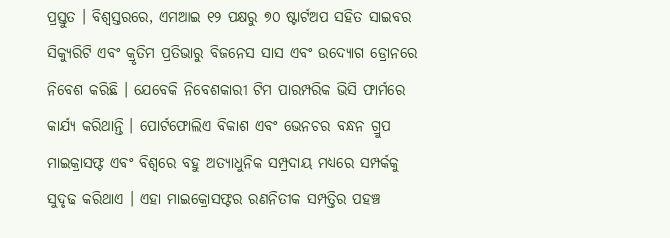ପ୍ରସ୍ତୁତ । ବିଶ୍ୱସ୍ତରରେ, ଏମଆଇ ୧୨ ପକ୍ଷରୁ ୭୦ ଷ୍ଟାର୍ଟଅପ ସହିତ ସାଇବର ସିକ୍ୟୁରିଟି ଏବଂ କ୍ରୃତିମ ପ୍ରତିଭାରୁ ବିଜନେସ ସାସ ଏବଂ ଉଦ୍ୟୋଗ ଡ୍ରୋନରେ ନିବେଶ କରିଛି । ଯେବେକି ନିବେଶକାରୀ ଟିମ ପାରମ୍ପରିକ ଭିସି ଫାର୍ମରେ କାର୍ଯ୍ୟ କରିଥାନ୍ତି । ପୋର୍ଟଫୋଲିଏ ବିକାଶ ଏବଂ ଭେନଚର ବନ୍ଧନ ଗ୍ରୁପ ମାଇକ୍ରାସଫ୍ଟ ଏବଂ ବିଶ୍ୱରେ ବହୁ ଅତ୍ୟାଧୁନିକ ସମ୍ପ୍ରଦାୟ ମଧ୍ୟରେ ସମ୍ପର୍କକୁ ସୁଦୃଢ କରିଥାଏ । ଏହା ମାଇକ୍ରୋସଫ୍ଟର ରଣନିତୀକ ସମ୍ପତ୍ତିର ପହଞ୍ଚ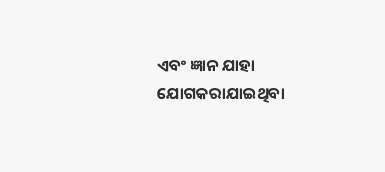ଏବଂ ଜ୍ଞାନ ଯାହା ଯୋଗକରାଯାଇଥିବା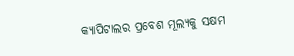କ୍ୟାପିଟାଲର ପ୍ରବେଶ ମୂଲ୍ୟକୁ ସକ୍ଷମ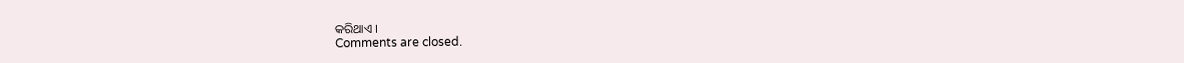କରିଥାଏ ।
Comments are closed.